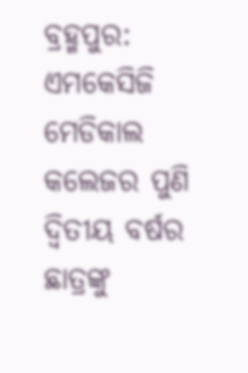ବ୍ରହ୍ମପୁର: ଏମକେସିଜି ମେଡିକାଲ କଲେଜର ପୁଣି ଦ୍ବିତୀୟ ବର୍ଷର ଛାତ୍ରଙ୍କୁ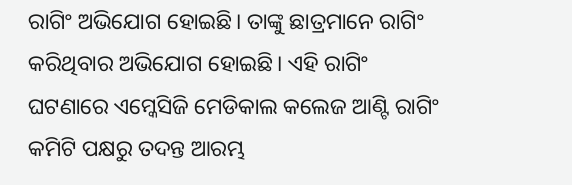ରାଗିଂ ଅଭିଯୋଗ ହୋଇଛି। ତାଙ୍କୁ ଛାତ୍ରମାନେ ରାଗିଂ କରିଥିବାର ଅଭିଯୋଗ ହୋଇଛି। ଏହି ରାଗିଂ ଘଟଣାରେ ଏମ୍କେସିଜି ମେଡିକାଲ କଲେଜ ଆଣ୍ଟି ରାଗିଂ କମିଟି ପକ୍ଷରୁ ତଦନ୍ତ ଆରମ୍ଭ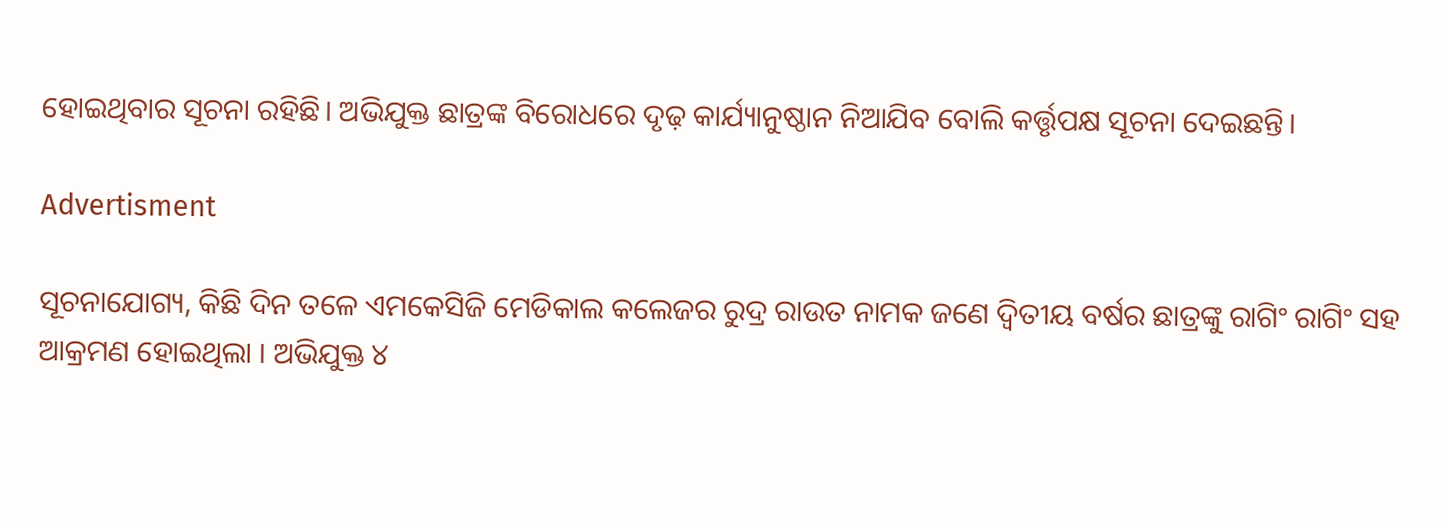ହୋଇଥିବାର ସୂଚନା ରହିଛି। ଅଭିଯୁକ୍ତ ଛାତ୍ରଙ୍କ ବିରୋଧରେ ଦୃଢ଼ କାର୍ଯ୍ୟାନୁଷ୍ଠାନ ନିଆଯିବ ବୋଲି କର୍ତ୍ତୃପକ୍ଷ ସୂଚନା ଦେଇଛନ୍ତି।

Advertisment

ସୂଚନାଯୋଗ୍ୟ, କିଛି ଦିନ ତଳେ ଏମକେସିଜି ମେଡିକାଲ କଲେଜର ରୁଦ୍ର ରାଉତ ନାମକ ଜଣେ ଦ୍ବିତୀୟ ବର୍ଷର ଛାତ୍ରଙ୍କୁ ରାଗିଂ ରାଗିଂ ସହ ଆକ୍ରମଣ ହୋଇଥିଲା । ଅଭିଯୁକ୍ତ ୪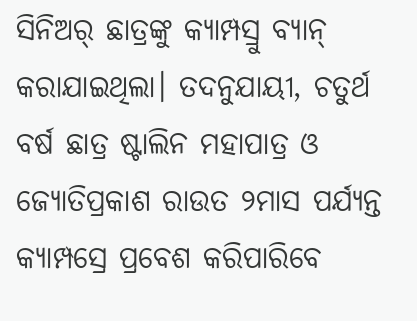ସିନିଅର୍ ଛାତ୍ରଙ୍କୁ କ୍ୟାମ୍ପସ୍ରୁ ବ୍ୟାନ୍ କରାଯାଇଥିଲା। ତଦନୁଯାୟୀ, ଚତୁର୍ଥ ବର୍ଷ ଛାତ୍ର ଷ୍ଟାଲିନ ମହାପାତ୍ର ଓ ଜ୍ୟୋତିପ୍ରକାଶ ରାଉତ ୨ମାସ ପର୍ଯ୍ୟନ୍ତ କ୍ୟାମ୍ପସ୍ରେ ପ୍ରବେଶ କରିପାରିବେ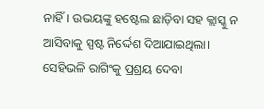ନାହିଁ। ଉଭୟଙ୍କୁ ହଷ୍ଟେଲ ଛାଡ଼ିବା ସହ କ୍ଲାସ୍କୁ ନ ଆସିବାକୁ ସ୍ପଷ୍ଟ ନିର୍ଦ୍ଦେଶ ଦିଆଯାଇଥିଲା।
ସେହିଭଳି ରାଗିଂକୁ ପ୍ରଶ୍ରୟ ଦେବା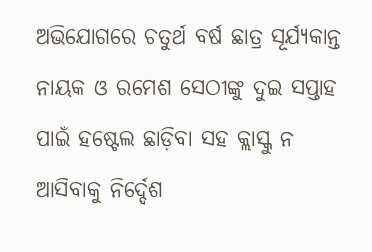ଅଭିଯୋଗରେ ଚତୁର୍ଥ ବର୍ଷ ଛାତ୍ର ସୂର୍ଯ୍ୟକାନ୍ତ ନାୟକ ଓ ରମେଶ ସେଠୀଙ୍କୁ ଦୁଇ ସପ୍ତାହ ପାଇଁ ହଷ୍ଟେଲ ଛାଡ଼ିବା ସହ କ୍ଲାସ୍କୁ ନ ଆସିବାକୁ ନିର୍ଦ୍ଦେଶ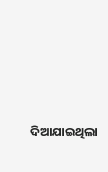ଦିଆଯାଇଥିଲା